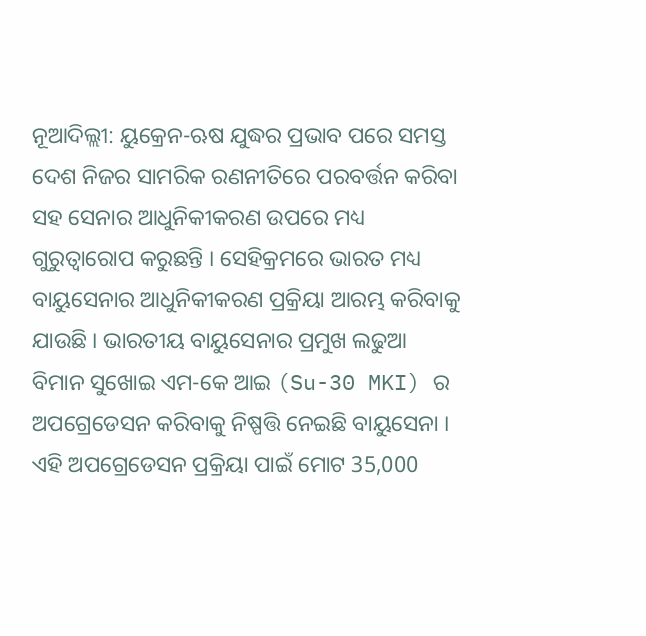ନୂଆଦିଲ୍ଲୀ: ୟୁକ୍ରେନ-ଋଷ ଯୁଦ୍ଧର ପ୍ରଭାବ ପରେ ସମସ୍ତ ଦେଶ ନିଜର ସାମରିକ ରଣନୀତିରେ ପରବର୍ତ୍ତନ କରିବା ସହ ସେନାର ଆଧୁନିକୀକରଣ ଉପରେ ମଧ୍ୟ ଗୁରୁତ୍ବାରୋପ କରୁଛନ୍ତି । ସେହିକ୍ରମରେ ଭାରତ ମଧ୍ୟ ବାୟୁସେନାର ଆଧୁନିକୀକରଣ ପ୍ରକ୍ରିୟା ଆରମ୍ଭ କରିବାକୁ ଯାଉଛି । ଭାରତୀୟ ବାୟୁସେନାର ପ୍ରମୁଖ ଲଢୁଆ ବିମାନ ସୁଖୋଇ ଏମ-କେ ଆଇ (Su-30 MKI) ର ଅପଗ୍ରେଡେସନ କରିବାକୁ ନିଷ୍ପତ୍ତି ନେଇଛି ବାୟୁସେନା । ଏହି ଅପଗ୍ରେଡେସନ ପ୍ରକ୍ରିୟା ପାଇଁ ମୋଟ 35,000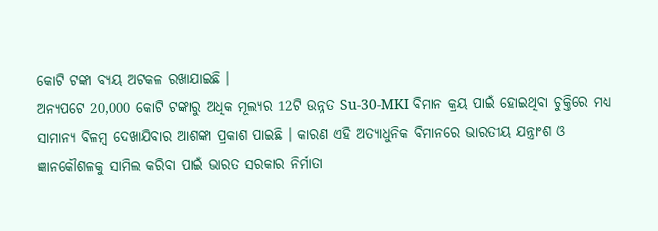କୋଟି ଟଙ୍କା ବ୍ୟୟ ଅଟକଳ ରଖାଯାଇଛି ।
ଅନ୍ୟପଟେ 20,000 କୋଟି ଟଙ୍କାରୁ ଅଧିକ ମୂଲ୍ୟର 12ଟି ଉନ୍ନତ Su-30-MKI ବିମାନ କ୍ରୟ ପାଇଁ ହୋଇଥିବା ଚୁକ୍ତିରେ ମଧ୍ୟ ସାମାନ୍ୟ ବିଳମ୍ବ ଦେଖାଯିବାର ଆଶଙ୍କା ପ୍ରକାଶ ପାଇଛି । କାରଣ ଏହି ଅତ୍ୟାଧୁନିକ ବିମାନରେ ଭାରତୀୟ ଯନ୍ତ୍ରାଂଶ ଓ ଜ୍ଞାନକୌଶଳକୁ ସାମିଲ କରିବା ପାଇଁ ଭାରତ ସରକାର ନିର୍ମାତା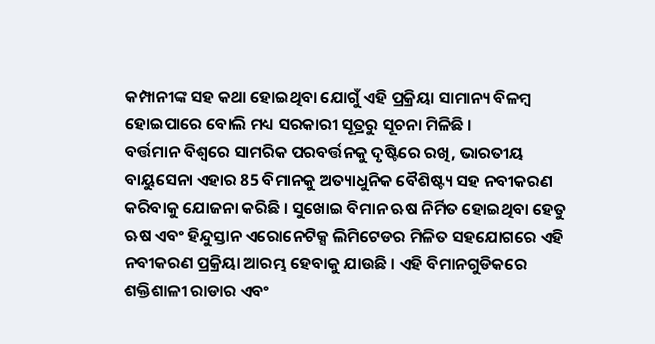କମ୍ପାନୀଙ୍କ ସହ କଥା ହୋଇଥିବା ଯୋଗୁଁ ଏହି ପ୍ରକ୍ରିୟା ସାମାନ୍ୟ ବିଳମ୍ବ ହୋଇପାରେ ବୋଲି ମଧ୍ୟ ସରକାରୀ ସୂତ୍ରରୁ ସୂଚନା ମିଳିଛି ।
ବର୍ତ୍ତମାନ ବିଶ୍ବରେ ସାମରିକ ପରବର୍ତ୍ତନକୁ ଦୃଷ୍ଟିରେ ରଖି, ଭାରତୀୟ ବାୟୁସେନା ଏହାର 85 ବିମାନକୁ ଅତ୍ୟାଧୁନିକ ବୈଶିଷ୍ଟ୍ୟ ସହ ନବୀକରଣ କରିବାକୁ ଯୋଜନା କରିଛି । ସୁଖୋଇ ବିମାନ ଋଷ ନିର୍ମିତ ହୋଇଥିବା ହେତୁ ଋଷ ଏବଂ ହିନ୍ଦୁସ୍ତାନ ଏରୋନେଟିକ୍ସ ଲିମିଟେଡର ମିଳିତ ସହଯୋଗରେ ଏହି ନବୀକରଣ ପ୍ରକ୍ରିୟା ଆରମ୍ଭ ହେବାକୁ ଯାଉଛି । ଏହି ବିମାନଗୁଡିକରେ ଶକ୍ତିଶାଳୀ ରାଡାର ଏବଂ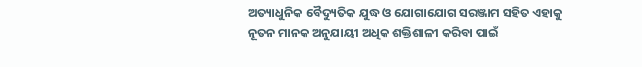ଅତ୍ୟାଧୁନିକ ବୈଦ୍ୟୁତିକ ଯୁଦ୍ଧ ଓ ଯୋଗାଯୋଗ ସରଞ୍ଜାମ ସହିତ ଏହାକୁ ନୂତନ ମାନକ ଅନୁଯାୟୀ ଅଧିକ ଶକ୍ତିଶାଳୀ କରିବା ପାଇଁ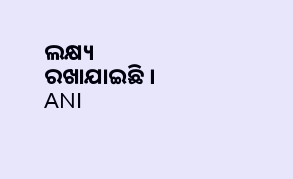ଲକ୍ଷ୍ୟ ରଖାଯାଇଛି ।
ANI